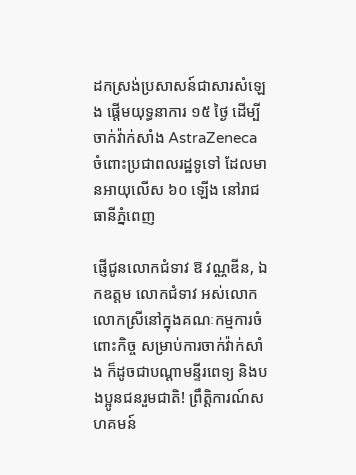ដកស្រង់ប្រសាសន៍ជាសារសំឡេង ផ្ដើមយុទ្ធនាការ ១៥ ថ្ងៃ ដើម្បីចាក់វ៉ាក់សាំង AstraZeneca ចំពោះប្រជាពលរដ្ឋទូទៅ ដែលមានអាយុលើស ៦០ ឡើង នៅរាជធានីភ្នំពេញ

ផ្ញើជូនលោកជំទាវ ឱ វណ្ណឌីន, ឯកឧត្តម លោកជំទាវ អស់លោក លោកស្រីនៅក្នុងគណៈកម្មការចំពោះកិច្ច សម្រាប់ការចាក់វ៉ាក់សាំង ក៏ដូចជាបណ្ដាមន្ទីរពេទ្យ និងបងប្អូនជនរួមជាតិ! ព្រឹត្តិការណ៍សហគមន៍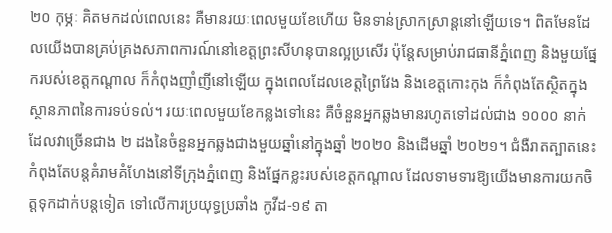២០ កុម្ភៈ គិតមកដល់ពេលនេះ គឺមានរយៈពេលមួយខែហើយ មិនទាន់ស្រាកស្រាន្ដនៅឡើយទេ។ ពិតមែនដែលយើងបានគ្រប់គ្រងសភាពការណ៍នៅខេត្តព្រះសីហនុបានល្អប្រសើរ ប៉ុន្តែសម្រាប់រាជធានីភ្នំពេញ និងមួយផ្នែករបស់ខេត្តកណ្ដាល ក៏កំពុងញាំញីនៅឡើយ ក្នុងពេលដែលខេត្តព្រៃវែង និងខេត្តកោះកុង ក៏កំពុងតែស្ថិតក្នុងស្ថានភាពនៃការទប់ទល់។ រយៈពេលមួយខែកន្លងទៅនេះ គឺចំនួនអ្នកឆ្លងមានរហូតទៅដល់ជាង ១០០០ នាក់ ដែលវាច្រើនជាង ២ ដងនៃចំនួនអ្នកឆ្លងជាងមួយឆ្នាំនៅក្នុងឆ្នាំ ២០២០ និងដើមឆ្នាំ ២០២១។ ជំងឺរាតត្បាតនេះ កំពុងតែបន្តគំរាមគំហែងនៅទីក្រុងភ្នំពេញ និងផ្នែកខ្លះរបស់ខេត្តកណ្ដាល ដែលទាមទារឱ្យយើងមានការយកចិត្តទុកដាក់បន្តទៀត ទៅលើការប្រយុទ្ធប្រឆាំង កូវីដ-១៩ តា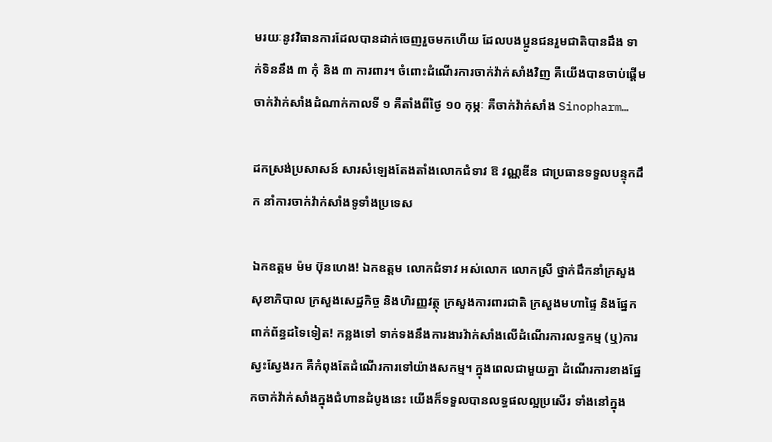មរយៈនូវវិធានការដែលបានដាក់ចេញរួចមកហើយ ដែលបងប្អូនជនរួមជាតិបានដឹង ទាក់ទិននឹង ៣ កុំ និង ៣ ការពារ។ ចំពោះដំណើរការចាក់វ៉ាក់សាំងវិញ គឺយើងបានចាប់ផ្ដើមចាក់វ៉ាក់សាំងដំណាក់កាលទី ១ គឺតាំងពីថ្ងៃ ១០ កុម្ភៈ គឺចាក់វ៉ាក់សាំង Sinopharm…

ដកស្រង់ប្រសាសន៍ សារសំឡេងតែងតាំងលោកជំទាវ ឱ វណ្ណឌីន ជាប្រធានទទួលបន្ទុកដឹក នាំការចាក់វ៉ាក់សាំងទូទាំងប្រទេស

ឯកឧត្ដម ម៉ម ប៊ុនហេង! ឯកឧត្ដម លោកជំទាវ អស់លោក លោកស្រី ថ្នាក់ដឹកនាំក្រសួងសុខាភិបាល ក្រសួងសេដ្ឋកិច្ច និងហិរញ្ញវត្ថុ ក្រសួងការពារជាតិ ក្រសួងមហាផ្ទៃ និងផ្នែកពាក់ព័ន្ធដទៃទៀត! កន្លងទៅ ទាក់ទងនឹងការងារវ៉ាក់សាំងលើដំណើរការលទ្ធកម្ម (ឬ)ការស្វះស្វែងរក គឺកំពុងតែដំណើរការទៅយ៉ាងសកម្ម។ ក្នុងពេលជាមួយគ្នា ដំណើរការខាងផ្នែកចាក់វ៉ាក់សាំងក្នុងជំហានដំបូងនេះ យើងក៏ទទួលបានលទ្ធផលល្អប្រសើរ ទាំងនៅក្នុង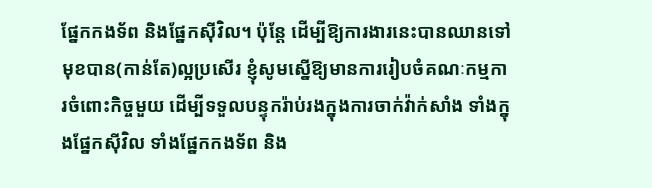ផ្នែកកងទ័ព និងផ្នែកស៊ីវិល។ ប៉ុន្តែ ដើម្បីឱ្យការងារនេះបានឈានទៅមុខបាន(កាន់តែ)ល្អប្រសើរ ខ្ញុំសូមស្នើឱ្យមានការរៀបចំគណៈកម្មការចំពោះកិច្ចមួយ ដើម្បីទទួលបន្ទុករ៉ាប់រងក្នុងការចាក់វ៉ាក់សាំង ទាំងក្នុងផ្នែកស៊ីវិល ទាំងផ្នែកកងទ័ព និង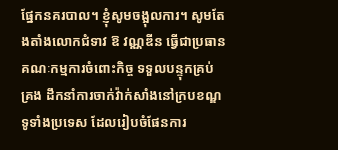ផ្នែកនគរបាល។ ខ្ញុំសូមចង្អុលការ។ សូមតែងតាំងលោកជំទាវ ឱ វណ្ណឌីន ធ្វើជាប្រធានគណៈកម្មការចំពោះកិច្ច ទទួលបន្ទុកគ្រប់គ្រង ដឹកនាំការចាក់វ៉ាក់សាំងនៅក្របខណ្ឌទូទាំងប្រទេស ដែលរៀបចំផែនការ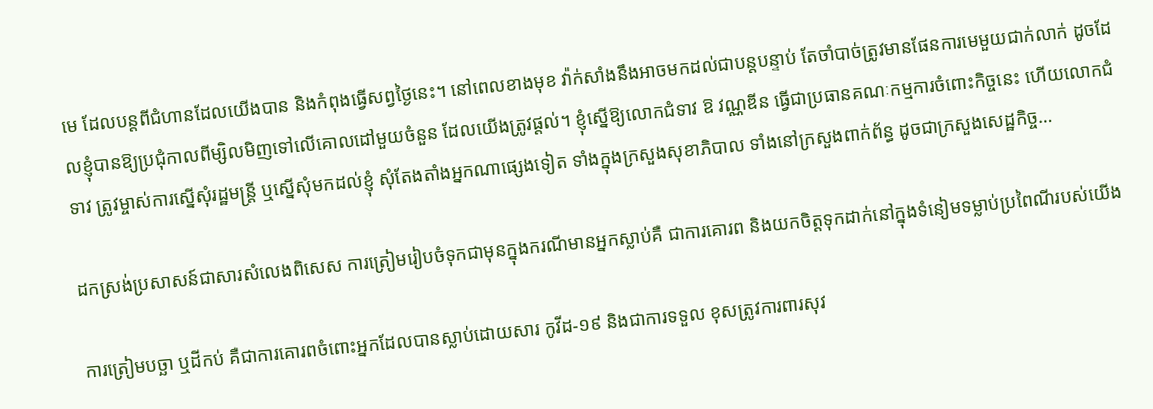មេ ដែលបន្តពីជំហានដែលយើងបាន និងកំពុងធ្វើសព្វថ្ងៃនេះ។ នៅពេលខាងមុខ វ៉ាក់សាំងនឹងអាចមកដល់ជាបន្តបន្ទាប់ តែចាំបាច់ត្រូវមានផែនការមេមួយជាក់លាក់ ដូចដែលខ្ញុំបានឱ្យប្រជុំកាលពីម្សិលមិញទៅលើគោលដៅមួយចំនួន ដែលយើងត្រូវផ្ដល់។ ខ្ញុំស្នើឱ្យលោកជំទាវ ឱ វណ្ណឌីន ធ្វើជាប្រធានគណៈកម្មការចំពោះកិច្ចនេះ ហើយលោកជំទាវ ត្រូវម្ចាស់ការស្នើសុំរដ្ឋមន្រ្តី ឬស្នើសុំមកដល់ខ្ញុំ សុំតែងតាំងអ្នកណាផ្សេងទៀត ទាំងក្នុងក្រសួងសុខាភិបាល ទាំងនៅក្រសួងពាក់ព័ន្ធ ដូចជាក្រសួងសេដ្ឋកិច្ច…

ដកស្រង់ប្រសាសន៍ជាសារសំលេងពិសេស ការត្រៀមរៀបចំទុកជាមុនក្នុងករណីមានអ្នកស្លាប់គឺ ជាការគោរព និងយកចិត្តទុកដាក់នៅក្នុងទំនៀមទម្លាប់ប្រពៃណីរបស់យើង

ការត្រៀមបច្ឆា ឬដីកប់ គឺជាការគោរពចំពោះអ្នកដែលបានស្លាប់ដោយសារ កូវីដ-១៩ និងជាការទទួល ខុសត្រូវការពារសុវ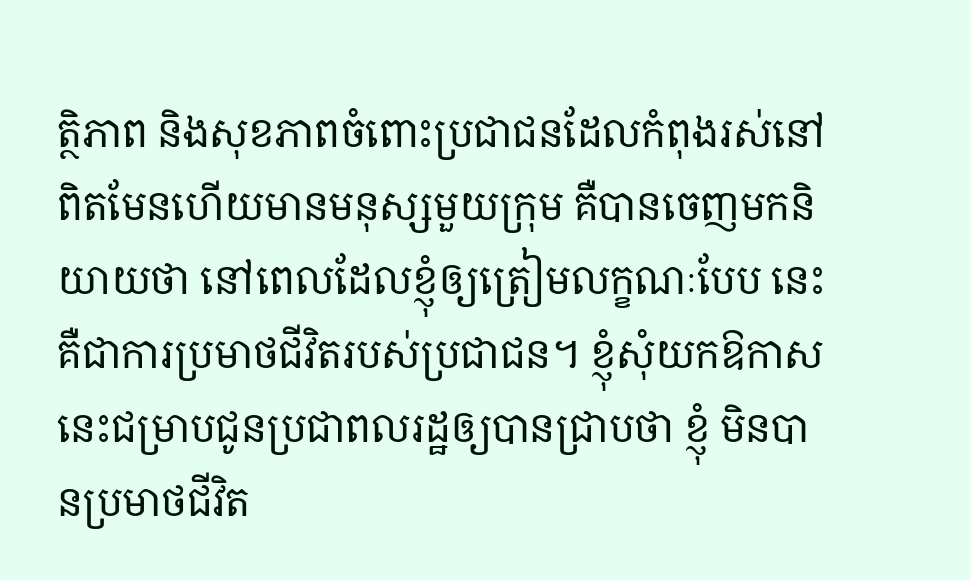ត្ថិភាព និងសុខភាពចំពោះប្រជាជនដែលកំពុងរស់នៅ ពិតមែនហើយមានមនុស្សមួយក្រុម គឺបានចេញមកនិយាយថា នៅពេលដែលខ្ញុំឲ្យត្រៀមលក្ខណៈបែប នេះគឺជាការប្រមាថជីវិតរបស់ប្រជាជន។ ខ្ញុំសុំយកឱកាសនេះជម្រាបជូនប្រជាពលរដ្ឋឲ្យបានជ្រាបថា ខ្ញុំ មិនបានប្រមាថជីវិត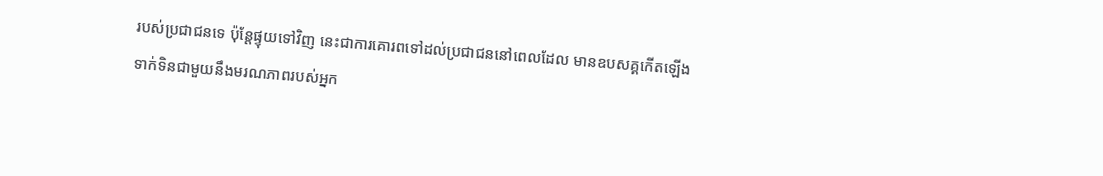របស់ប្រជាជនទេ ប៉ុន្តែផ្ទុយទៅវិញ នេះជាការគោរពទៅដល់ប្រជាជននៅពេលដែល មានឧបសគ្គកើតឡើងទាក់ទិនជាមួយនឹងមរណភាពរបស់អ្នក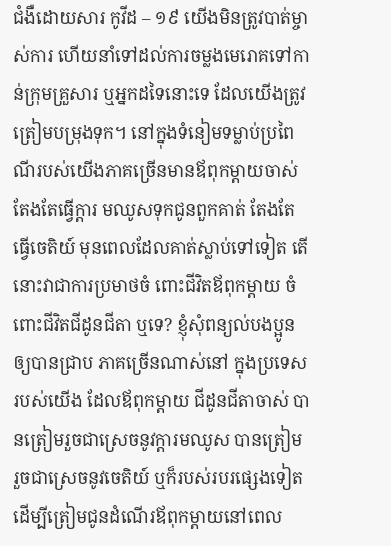ជំងឺដោយសារ កូវីដ – ១៩ យើងមិនត្រូវបាត់ម្ចាស់ការ ហើយនាំទៅដល់ការចម្លងមេរោគទៅកាន់ក្រុមគ្រួសារ ឬអ្នកដទៃនោះទេ ដែលយើងត្រូវត្រៀមបម្រុងទុក។ នៅក្នុងទំនៀមទម្លាប់ប្រពៃណីរបស់យើងភាគច្រើនមានឪពុកម្តាយចាស់ តែងតែធ្វើក្តារ មឈូសទុកជូនពួកគាត់ តែងតែធ្វើចេតិយ៍ មុនពេលដែលគាត់ស្លាប់ទៅទៀត តើនោះវាជាការប្រមាថចំ ពោះជីវិតឪពុកម្តាយ ចំពោះជីវិតជីដូនជីតា ឬទេ? ខ្ញុំសុំពន្យល់បងប្អូនឲ្យបានជ្រាប ភាគច្រើនណាស់នៅ ក្នុងប្រទេសរបស់យើង ដែលឪពុកម្តាយ ជីដូនជីតាចាស់ បានត្រៀមរួចជាស្រេចនូវក្តារមឈូស បានត្រៀម រួចជាស្រេចនូវចេតិយ៍ ឬក៏របស់របរផ្សេងទៀត ដើម្បីត្រៀមជូនដំណើរឪពុកម្តាយនៅពេល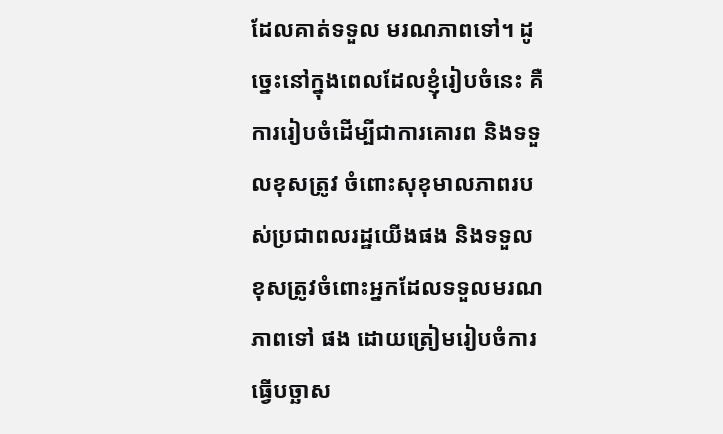ដែលគាត់ទទួល មរណភាពទៅ។ ដូច្នេះនៅក្នុងពេលដែលខ្ញុំរៀបចំនេះ គឺការរៀបចំដើម្បីជាការគោរព និងទទួលខុសត្រូវ ចំពោះសុខុមាលភាពរបស់ប្រជាពលរដ្ឋយើងផង និងទទួលខុសត្រូវចំពោះអ្នកដែលទទួលមរណភាពទៅ ផង ដោយត្រៀមរៀបចំការធ្វើបច្ឆាស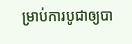ម្រាប់ការបូជាឲ្យបា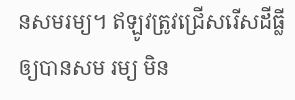នសមរម្យ។ ឥឡូវត្រូវជ្រើសរើសដីធ្លីឲ្យបានសម រម្យ មិន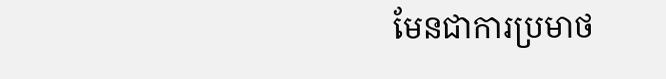មែនជាការប្រមាថ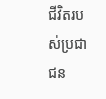ជីវិតរបស់ប្រជាជន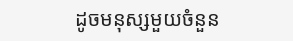ដូចមនុស្សមួយចំនួន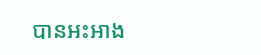បានអះអាង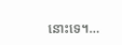នោះទេ។…